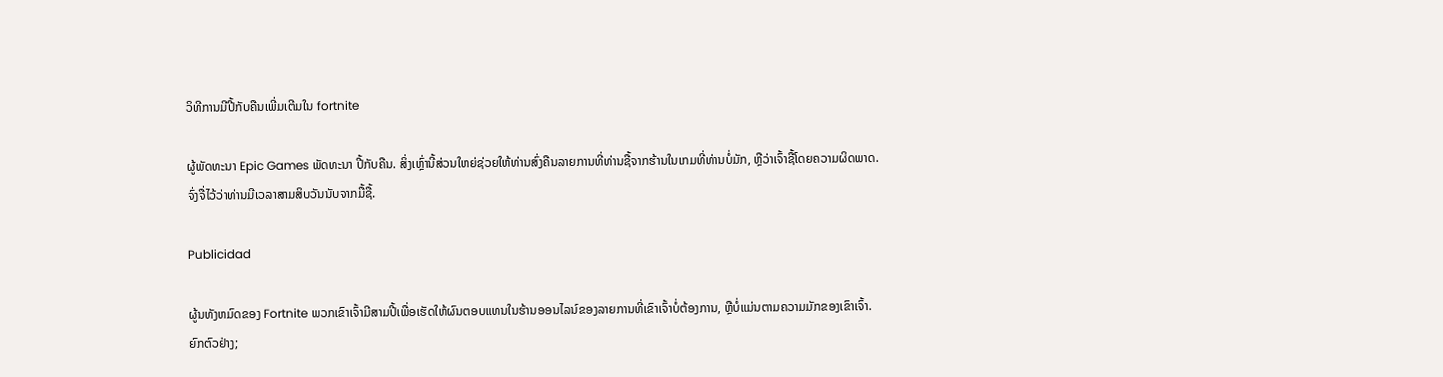ວິທີການມີປີ້ກັບຄືນເພີ່ມເຕີມໃນ fortnite

ຜູ້ພັດທະນາ Epic Games ພັດທະນາ ປີ້ກັບຄືນ. ສິ່ງເຫຼົ່ານີ້ສ່ວນໃຫຍ່ຊ່ວຍໃຫ້ທ່ານສົ່ງຄືນລາຍການທີ່ທ່ານຊື້ຈາກຮ້ານໃນເກມທີ່ທ່ານບໍ່ມັກ, ຫຼືວ່າເຈົ້າຊື້ໂດຍຄວາມຜິດພາດ. ຈົ່ງຈື່ໄວ້ວ່າທ່ານມີເວລາສາມສິບວັນນັບຈາກມື້ຊື້.

Publicidad

ຜູ້ນທັງຫມົດຂອງ Fortnite ພວກເຂົາເຈົ້າມີສາມປີ້ເພື່ອເຮັດໃຫ້ຜົນຕອບແທນໃນຮ້ານອອນໄລນ໌ຂອງລາຍການທີ່ເຂົາເຈົ້າບໍ່ຕ້ອງການ, ຫຼືບໍ່ແມ່ນຕາມຄວາມມັກຂອງເຂົາເຈົ້າ. ຍົກຕົວຢ່າງ;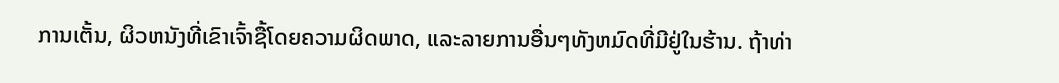ການເຕັ້ນ, ຜິວຫນັງທີ່ເຂົາເຈົ້າຊື້ໂດຍຄວາມຜິດພາດ, ແລະລາຍການອື່ນໆທັງຫມົດທີ່ມີຢູ່ໃນຮ້ານ. ຖ້າທ່າ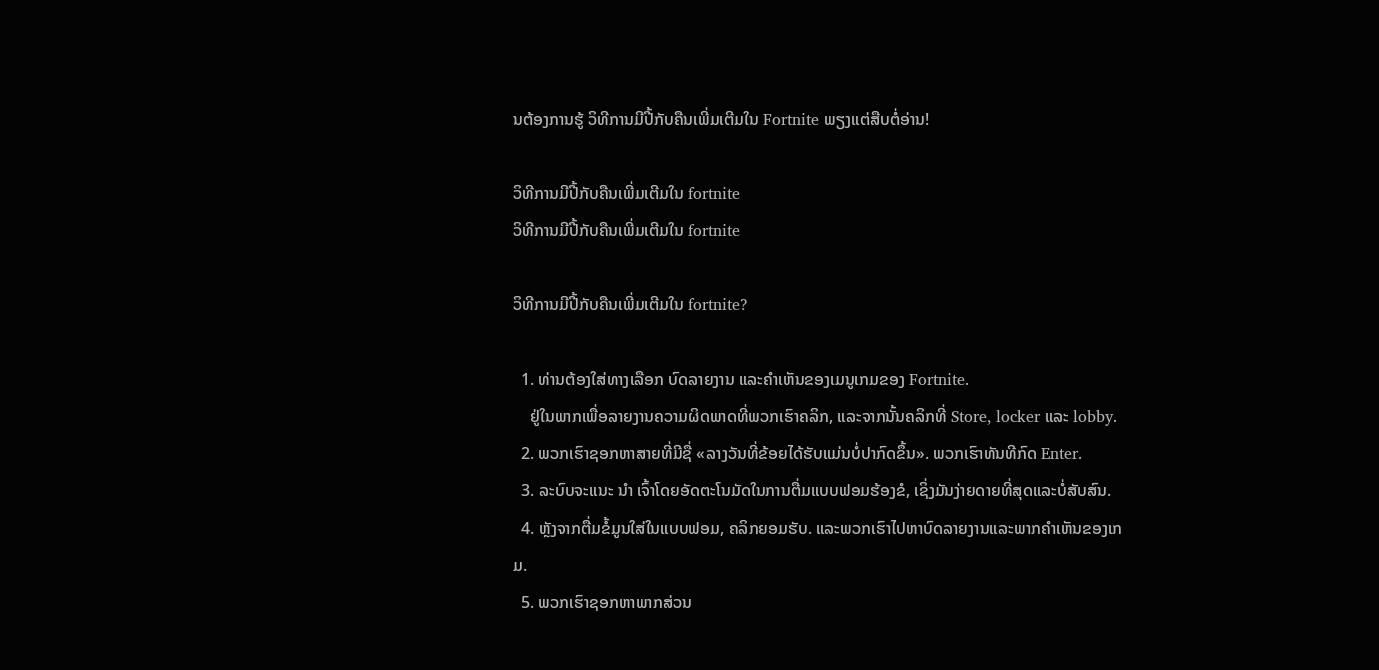ນຕ້ອງການຮູ້ ວິທີການມີປີ້ກັບຄືນເພີ່ມເຕີມໃນ Fortnite ພຽງແຕ່ສືບຕໍ່ອ່ານ!

ວິທີການມີປີ້ກັບຄືນເພີ່ມເຕີມໃນ fortnite
ວິທີການມີປີ້ກັບຄືນເພີ່ມເຕີມໃນ fortnite

ວິທີການມີປີ້ກັບຄືນເພີ່ມເຕີມໃນ fortnite?

  1. ທ່ານຕ້ອງໃສ່ທາງເລືອກ ບົດລາຍງານ ແລະຄໍາເຫັນຂອງເມນູເກມຂອງ Fortnite.
    ຢູ່ໃນພາກເພື່ອລາຍງານຄວາມຜິດພາດທີ່ພວກເຮົາຄລິກ, ແລະຈາກນັ້ນຄລິກທີ່ Store, locker ແລະ lobby.
  2. ພວກເຮົາຊອກຫາສາຍທີ່ມີຊື່ «ລາງວັນທີ່ຂ້ອຍໄດ້ຮັບແມ່ນບໍ່ປາກົດຂຶ້ນ». ພວກເຮົາທັນທີກົດ Enter.
  3. ລະບົບຈະແນະ ນຳ ເຈົ້າໂດຍອັດຕະໂນມັດໃນການຕື່ມແບບຟອມຮ້ອງຂໍ, ເຊິ່ງມັນງ່າຍດາຍທີ່ສຸດແລະບໍ່ສັບສົນ.
  4. ຫຼັງຈາກຕື່ມຂໍ້ມູນໃສ່ໃນແບບຟອມ, ຄລິກຍອມຮັບ. ແລະພວກເຮົາໄປຫາບົດລາຍງານແລະພາກຄໍາເຫັນຂອງເກມ.
  5. ພວກເຮົາຊອກຫາພາກສ່ວນ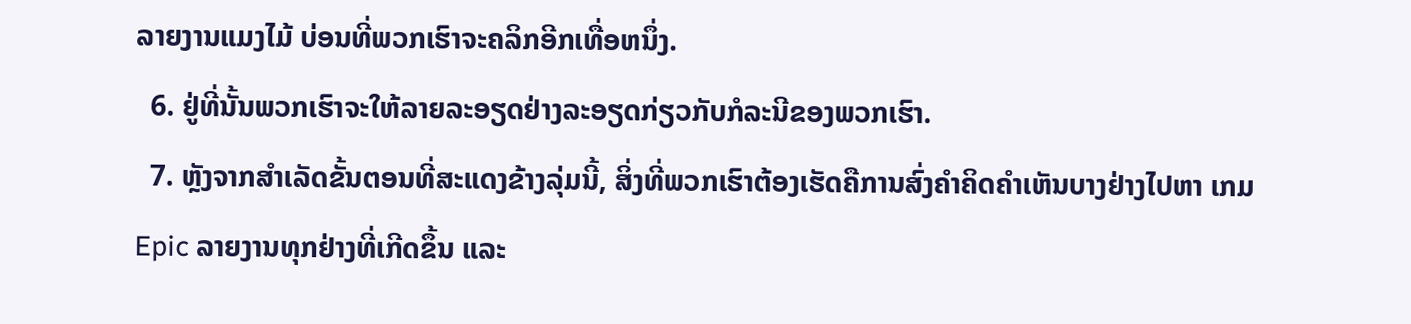ລາຍງານແມງໄມ້ ບ່ອນທີ່ພວກເຮົາຈະຄລິກອີກເທື່ອຫນຶ່ງ.
  6. ຢູ່ທີ່ນັ້ນພວກເຮົາຈະໃຫ້ລາຍລະອຽດຢ່າງລະອຽດກ່ຽວກັບກໍລະນີຂອງພວກເຮົາ.
  7. ຫຼັງຈາກສໍາເລັດຂັ້ນຕອນທີ່ສະແດງຂ້າງລຸ່ມນີ້, ສິ່ງທີ່ພວກເຮົາຕ້ອງເຮັດຄືການສົ່ງຄໍາຄິດຄໍາເຫັນບາງຢ່າງໄປຫາ ເກມ Epic ລາຍງານທຸກຢ່າງທີ່ເກີດຂຶ້ນ ແລະ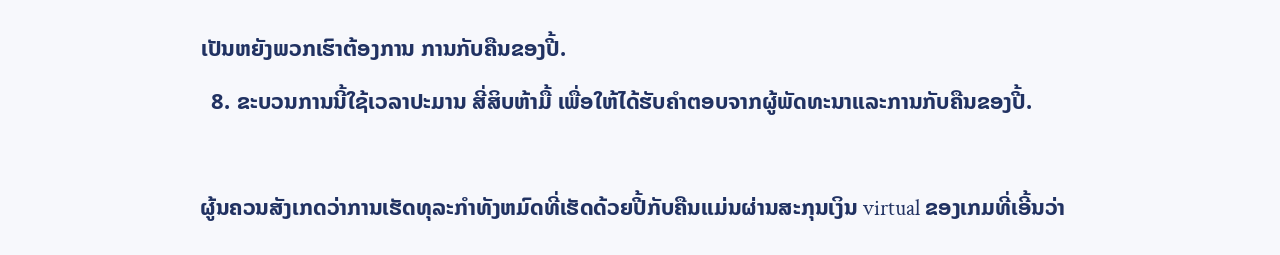ເປັນຫຍັງພວກເຮົາຕ້ອງການ ການກັບຄືນຂອງປີ້.
  8. ຂະບວນການນີ້ໃຊ້ເວລາປະມານ ສີ່ສິບຫ້າມື້ ເພື່ອໃຫ້ໄດ້ຮັບຄໍາຕອບຈາກຜູ້ພັດທະນາແລະການກັບຄືນຂອງປີ້.

ຜູ້ນຄວນສັງເກດວ່າການເຮັດທຸລະກໍາທັງຫມົດທີ່ເຮັດດ້ວຍປີ້ກັບຄືນແມ່ນຜ່ານສະກຸນເງິນ virtual ຂອງເກມທີ່ເອີ້ນວ່າ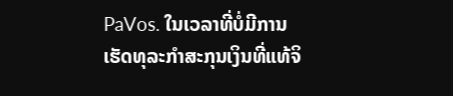PaVos. ໃນເວລາທີ່ບໍ່ມີການເຮັດທຸລະກໍາສະກຸນເງິນທີ່ແທ້ຈິ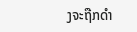ງຈະຖືກດໍາ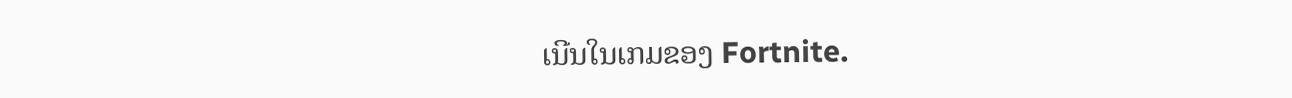ເນີນໃນເກມຂອງ Fortnite.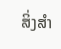ສິ່ງສໍາ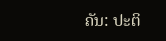ຄັນ: ປະຕິ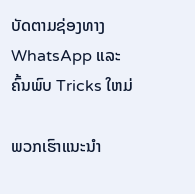ບັດຕາມຊ່ອງທາງ WhatsApp ແລະຄົ້ນພົບ Tricks ໃຫມ່

ພວກເຮົາແນະນໍາ